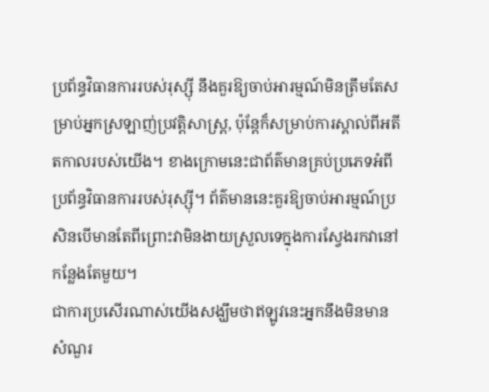ប្រព័ន្ធវិធានការរបស់រុស្ស៊ី នឹងគួរឱ្យចាប់អារម្មណ៍មិនត្រឹមតែសម្រាប់អ្នកស្រឡាញ់ប្រវត្តិសាស្រ្ត, ប៉ុន្តែក៏សម្រាប់ការស្គាល់ពីអតីតកាលរបស់យើង។ ខាងក្រោមនេះជាព័ត៌មានគ្រប់ប្រភេទអំពីប្រព័ន្ធវិធានការរបស់រុស្ស៊ី។ ព័ត៌មាននេះគួរឱ្យចាប់អារម្មណ៍ប្រសិនបើមានតែពីព្រោះវាមិនងាយស្រួលទេក្នុងការស្វែងរកវានៅកន្លែងតែមួយ។
ជាការប្រសើរណាស់យើងសង្ឃឹមថាឥឡូវនេះអ្នកនឹងមិនមានសំណួរ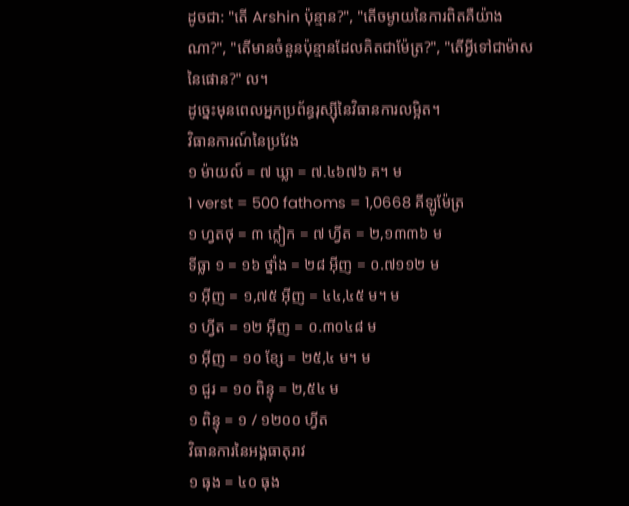ដូចជា: "តើ Arshin ប៉ុន្មាន?", "តើចម្ងាយនៃការពិតគឺយ៉ាងណា?", "តើមានចំនួនប៉ុន្មានដែលគិតជាម៉ែត្រ?", "តើអ្វីទៅជាម៉ាសនៃផោន?" ល។
ដូច្នេះមុនពេលអ្នកប្រព័ន្ធរុស្ស៊ីនៃវិធានការលម្អិត។
វិធានការណ៍នៃប្រវែង
១ ម៉ាយល៍ = ៧ ឃ្លា = ៧.៤៦៧៦ គ។ ម
1 verst = 500 fathoms = 1,0668 គីឡូម៉ែត្រ
១ ហ្វតថុ = ៣ ក្លៀក = ៧ ហ្វីត = ២,១៣៣៦ ម
ទីធ្លា ១ = ១៦ ថ្នាំង = ២៨ អ៊ីញ = ០.៧១១២ ម
១ អ៊ីញ = ១,៧៥ អ៊ីញ = ៤៤,៤៥ ម។ ម
១ ហ្វីត = ១២ អ៊ីញ = ០.៣០៤៨ ម
១ អ៊ីញ = ១០ ខ្សែ = ២៥,៤ ម។ ម
១ ជួរ = ១០ ពិន្ទុ = ២,៥៤ ម
១ ពិន្ទុ = ១ / ១២០០ ហ្វីត
វិធានការនៃអង្គធាតុរាវ
១ ធុង = ៤០ ធុង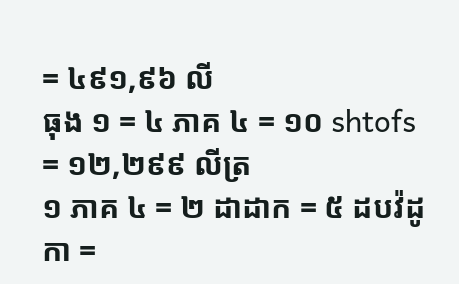= ៤៩១,៩៦ លី
ធុង ១ = ៤ ភាគ ៤ = ១០ shtofs = ១២,២៩៩ លីត្រ
១ ភាគ ៤ = ២ ដាដាក = ៥ ដបវ៉ដូកា =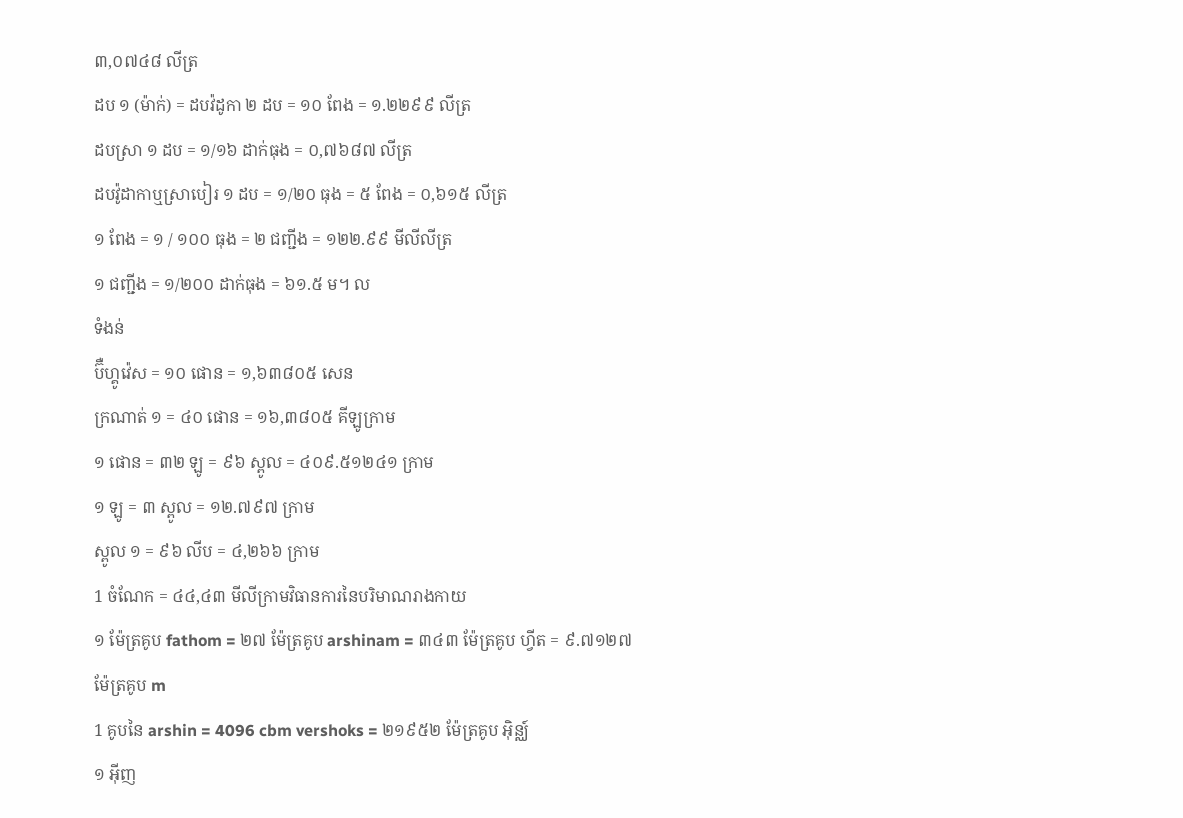៣,០៧៤៨ លីត្រ
ដប ១ (ម៉ាក់) = ដបវ៉ដូកា ២ ដប = ១០ ពែង = ១.២២៩៩ លីត្រ
ដបស្រា ១ ដប = ១/១៦ ដាក់ធុង = ០,៧៦៨៧ លីត្រ
ដបវ៉ូដាកាឬស្រាបៀរ ១ ដប = ១/២០ ធុង = ៥ ពែង = ០,៦១៥ លីត្រ
១ ពែង = ១ / ១០០ ធុង = ២ ជញ្ជីង = ១២២.៩៩ មីលីលីត្រ
១ ជញ្ជីង = ១/២០០ ដាក់ធុង = ៦១.៥ ម។ ល
ទំងន់
ប៊ឺហ្គូវ៉េស = ១០ ផោន = ១,៦៣៨០៥ សេន
ក្រណាត់ ១ = ៤០ ផោន = ១៦,៣៨០៥ គីឡូក្រាម
១ ផោន = ៣២ ឡូ = ៩៦ ស្ពូល = ៤០៩.៥១២៤១ ក្រាម
១ ឡូ = ៣ ស្ពូល = ១២.៧៩៧ ក្រាម
ស្ពូល ១ = ៩៦ លីប = ៤,២៦៦ ក្រាម
1 ចំណែក = ៤៤,៤៣ មីលីក្រាមវិធានការនៃបរិមាណរាងកាយ
១ ម៉ែត្រគូប fathom = ២៧ ម៉ែត្រគូប arshinam = ៣៤៣ ម៉ែត្រគូប ហ្វីត = ៩.៧១២៧ ម៉ែត្រគូប m
1 គូបនៃ arshin = 4096 cbm vershoks = ២១៩៥២ ម៉ែត្រគូប អ៊ិន្ឈ៍
១ អ៊ីញ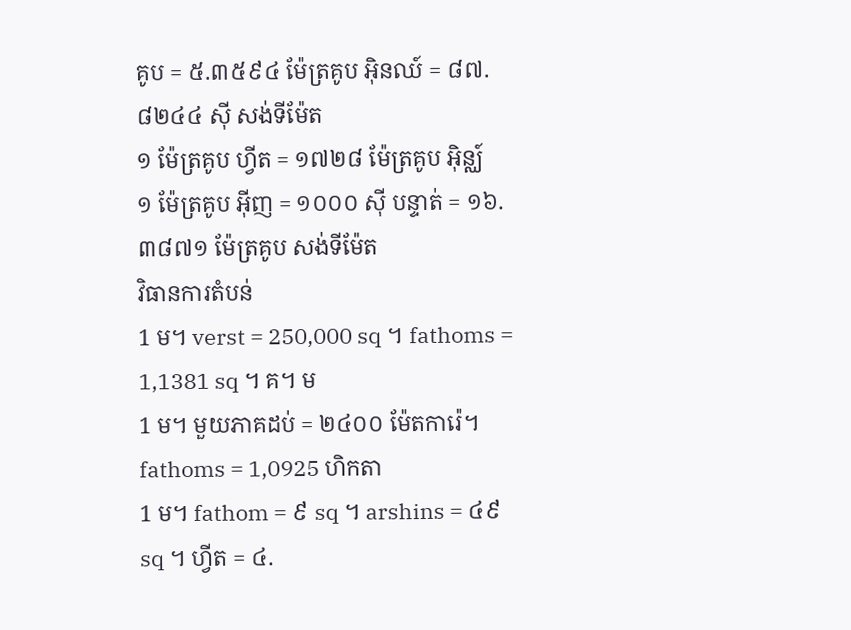គូប = ៥.៣៥៩៤ ម៉ែត្រគូប អុិនឈ៍ = ៨៧.៨២៤៤ ស៊ី សង់ទីម៉ែត
១ ម៉ែត្រគូប ហ្វីត = ១៧២៨ ម៉ែត្រគូប អ៊ិន្ឈ៍
១ ម៉ែត្រគូប អ៊ីញ = ១០០០ ស៊ី បន្ទាត់ = ១៦.៣៨៧១ ម៉ែត្រគូប សង់ទីម៉ែត
វិធានការតំបន់
1 ម។ verst = 250,000 sq ។ fathoms = 1,1381 sq ។ គ។ ម
1 ម។ មួយភាគដប់ = ២៤០០ ម៉ែតការ៉េ។ fathoms = 1,0925 ហិកតា
1 ម។ fathom = ៩ sq ។ arshins = ៤៩ sq ។ ហ្វីត = ៤.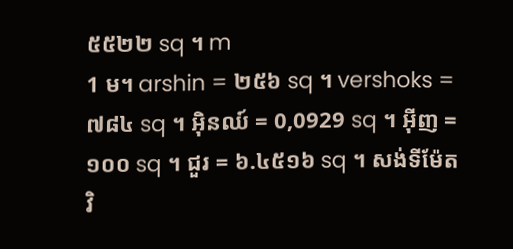៥៥២២ sq ។ m
1 ម។ arshin = ២៥៦ sq ។ vershoks = ៧៨៤ sq ។ អុិនឈ៍ = 0,0929 sq ។ អ៊ីញ = ១០០ sq ។ ជួរ = ៦.៤៥១៦ sq ។ សង់ទីម៉ែត
វិ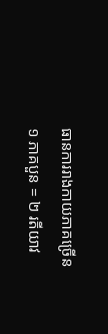ធានការរាងកាយភាគច្រើន
១ ភាគបួន = ២ រតីយាវ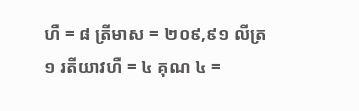ហឺ = ៨ ត្រីមាស = ២០៩,៩១ លីត្រ
១ រតីយាវហឺ = ៤ គុណ ៤ =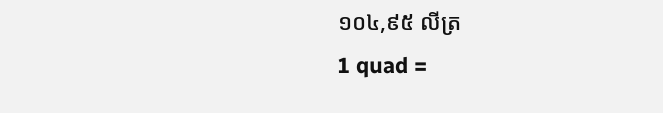១០៤,៩៥ លីត្រ
1 quad =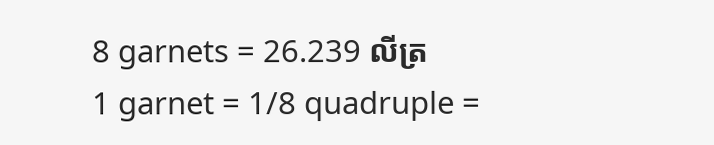8 garnets = 26.239 លីត្រ
1 garnet = 1/8 quadruple =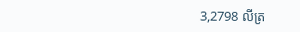3,2798 លីត្រ